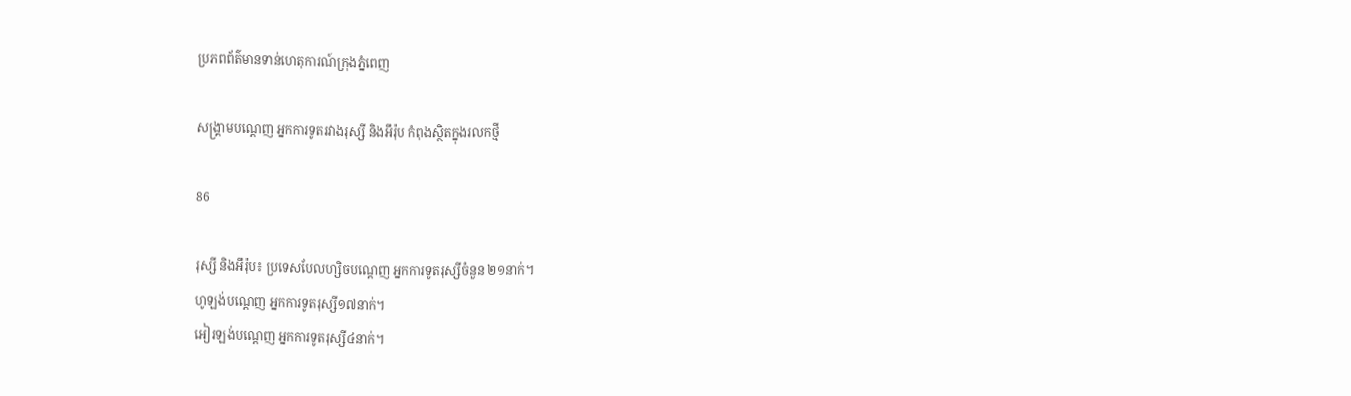ប្រភពព័ត៌មានទាន់ហេតុការណ៍ក្រុងភ្នំពេញ

សង្រ្គាមបណ្តេញ អ្នកការទូតរវាងរុស្សី និងអឹរ៉ុប កំពុងស្ថិតក្នុងរលកថ្មី

86

រុស្សី និងអឹរ៉ុប៖ ប្រទេសបែលហ្សិចបណ្តេញ អ្នកការទូតរុស្សីចំនួន ២១នាក់។
ហូឡង់បណ្តេញ អ្នកការទូតរុស្សី១៧នាក់។
អៀរឡង់បណ្តេញ អ្នកការទូតរុស្សី៤នាក់។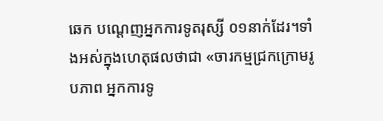ឆេក បណ្តេញអ្នកការទូតរុស្សី ០១នាក់ដែរ។ទាំងអស់ក្នុងហេតុផលថាជា «ចារកម្មជ្រកក្រោមរូបភាព អ្នកការទូ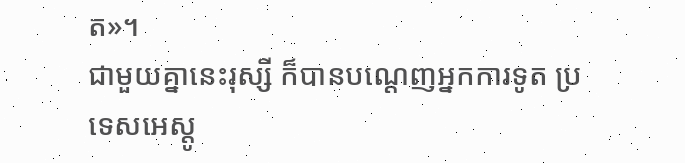ត»។
ជាមួយគ្នានេះរុស្សី ក៏បានបណ្តេញអ្នកការទូត ប្រទេសអេស្តូ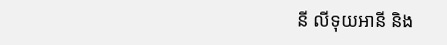នី លីទុយអានី និង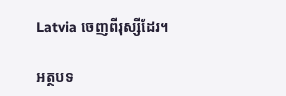Latvia ចេញពីរុស្សីដែរ។

អត្ថបទ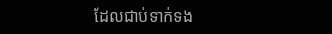ដែលជាប់ទាក់ទង